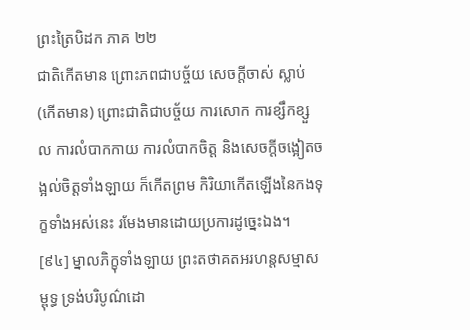ព្រះត្រៃបិដក ភាគ ២២
ជាតិកើតមាន ព្រោះភពជាបច្ច័យ សេចក្តីចាស់ ស្លាប់ (កើតមាន) ព្រោះជាតិជាបច្ច័យ ការសោក ការខ្សឹកខ្សួល ការលំបាកកាយ ការលំបាកចិត្ត និងសេចក្តីចង្អៀតចង្អល់ចិត្តទាំងឡាយ ក៏កើតព្រម កិរិយាកើតឡើងនៃកងទុក្ខទាំងអស់នេះ រមែងមានដោយប្រការដូច្នេះឯង។
[៩៤] ម្នាលភិក្ខុទាំងឡាយ ព្រះតថាគតអរហន្តសម្មាសម្ពុទ្ធ ទ្រង់បរិបូណ៌ដោ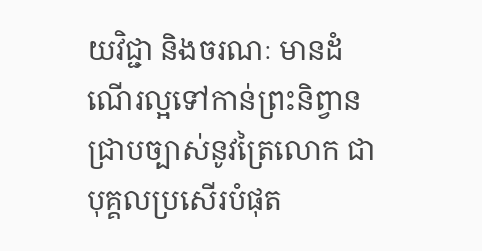យវិជ្ជា និងចរណៈ មានដំណើរល្អទៅកាន់ព្រះនិព្វាន ជ្រាបច្បាស់នូវត្រៃលោក ជាបុគ្គលប្រសើរបំផុត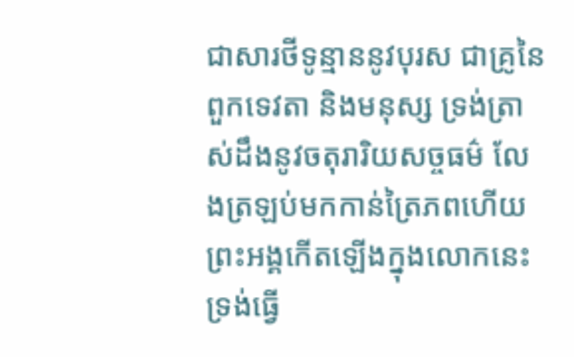ជាសារថីទូន្មាននូវបុរស ជាគ្រូនៃពួកទេវតា និងមនុស្ស ទ្រង់ត្រាស់ដឹងនូវចតុរារិយសច្ចធម៌ លែងត្រឡប់មកកាន់ត្រៃភពហើយ ព្រះអង្គកើតឡើងក្នុងលោកនេះ ទ្រង់ធ្វើ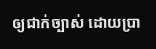ឲ្យជាក់ច្បាស់ ដោយប្រា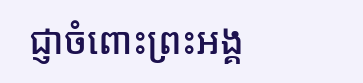ជ្ញាចំពោះព្រះអង្គ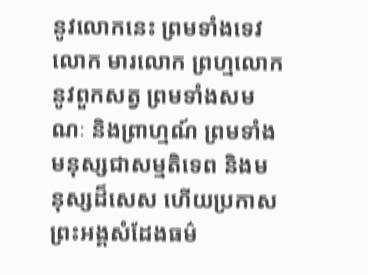នូវលោកនេះ ព្រមទាំងទេវលោក មារលោក ព្រហ្មលោក នូវពួកសត្វ ព្រមទាំងសមណៈ និងព្រាហ្មណ៍ ព្រមទាំងមនុស្សជាសម្មតិទេព និងមនុស្សដ៏សេស ហើយប្រកាស ព្រះអង្គសំដែងធម៌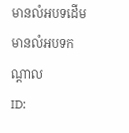មានលំអបទដើម មានលំអបទកណ្តាល
ID: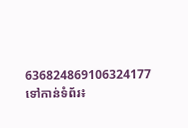636824869106324177
ទៅកាន់ទំព័រ៖